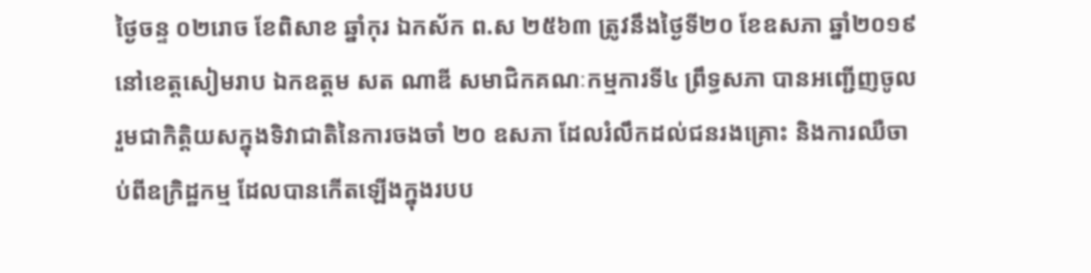ថ្ងៃចន្ទ ០២រោច ខែពិសាខ ឆ្នាំកុរ ឯកស័ក ព.ស ២៥៦៣ ត្រូវនឹងថ្ងៃទី២០ ខែឧសភា ឆ្នាំ២០១៩ នៅខេត្តសៀមរាប ឯកឧត្តម សត ណាឌី សមាជិកគណៈកម្មការទី៤ ព្រឹទ្ធសភា បានអញ្ជើញចូលរួមជាកិត្តិយសក្នុងទិវាជាតិនៃការចងចាំ ២០ ឧសភា ដែលរំលឹកដល់ជនរងគ្រោះ និងការឈឺចាប់ពីឧក្រិដ្ឋកម្ម ដែលបានកើតឡើងក្នុងរបប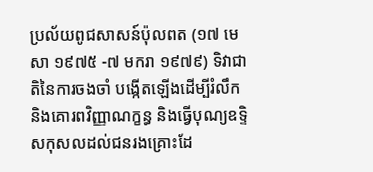ប្រល័យពូជសាសន៍ប៉ុលពត (១៧ មេសា ១៩៧៥ -៧ មករា ១៩៧៩) ទិវាជាតិនៃការចងចាំ បង្កើតឡើងដើម្បីរំលឹក និងគោរពវិញ្ញាណក្ខន្ធ និងធ្វើបុណ្យឧទ្ទិសកុសលដល់ជនរងគ្រោះដែ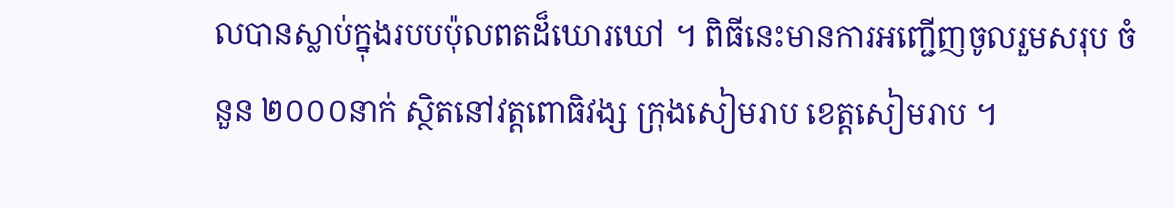លបានស្លាប់ក្នុងរបបប៉ុលពតដ៏ឃោរឃៅ ។ ពិធីនេះមានការអញ្ជើញចូលរួមសរុប ចំនួន ២០០០នាក់ ស្ថិតនៅវត្តពោធិវង្ស ក្រុងសៀមរាប ខេត្តសៀមរាប ។